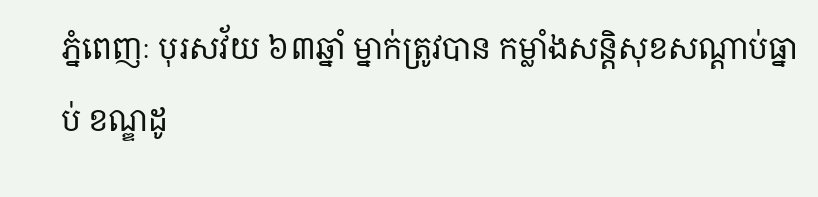ភ្នំពេញៈ បុរសវ័យ ៦៣ឆ្នាំ ម្នាក់ត្រូវបាន កម្លាំងសន្តិសុខសណ្តាប់ធ្នាប់ ខណ្ឌដូ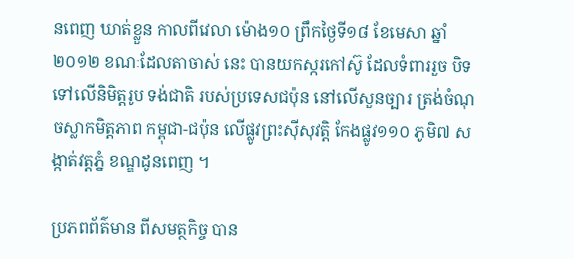នពេញ ឃាត់ខ្លួន កាលពីវេលា ម៉ោង១០ ព្រឹកថ្ងៃទី១៨ ខែមេសា ឆ្នាំ២០១២ ខណៈដែលតាចាស់ នេះ បានយកស្ករកៅស៊ូ ដែលទំពាររួច បិទទៅលើនិមិត្តរូប ទង់ជាតិ របស់ប្រទេសជប៉ុន នៅលើសួនច្បារ ត្រង់ចំណុចស្លាកមិត្តភាព កម្ពុជា-ជប៉ុន លើផ្លូវព្រះស៊ីសុវត្តិ កែងផ្លូវ១១០ ភូមិ៧ សង្កាត់វត្តភ្នំ ខណ្ឌដូនពេញ ។

ប្រភពព័ត៌មាន ពីសមត្ថកិច្ច បាន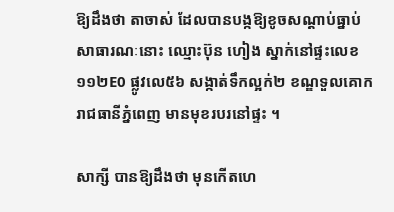ឱ្យដឹងថា តាចាស់ ដែលបានបង្កឱ្យខូចសណ្តាប់ធ្នាប់ សាធារណៈនោះ ឈ្មោះប៊ុន ហៀង ស្នាក់នៅផ្ទះលេខ១១២E0 ផ្លូវលេ៥៦ សង្កាត់ទឹកល្អក់២ ខណ្ឌទួលគោក រាជធានីភ្នំពេញ មានមុខរបរនៅផ្ទះ ។

សាក្សី បានឱ្យដឹងថា មុនកើតហេ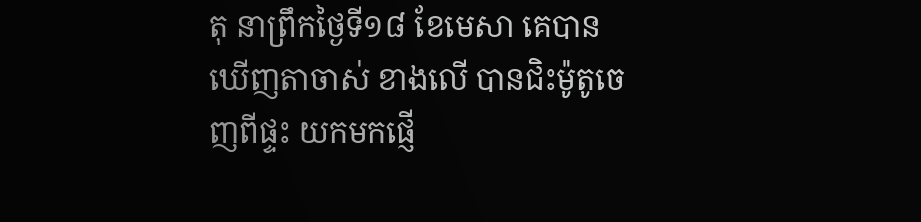តុ នាព្រឹកថ្ងៃទី១៨ ខែមេសា គេបានឃើញតាចាស់ ខាងលើ បានជិះម៉ូតូចេញពីផ្ទះ យកមកផ្ញើ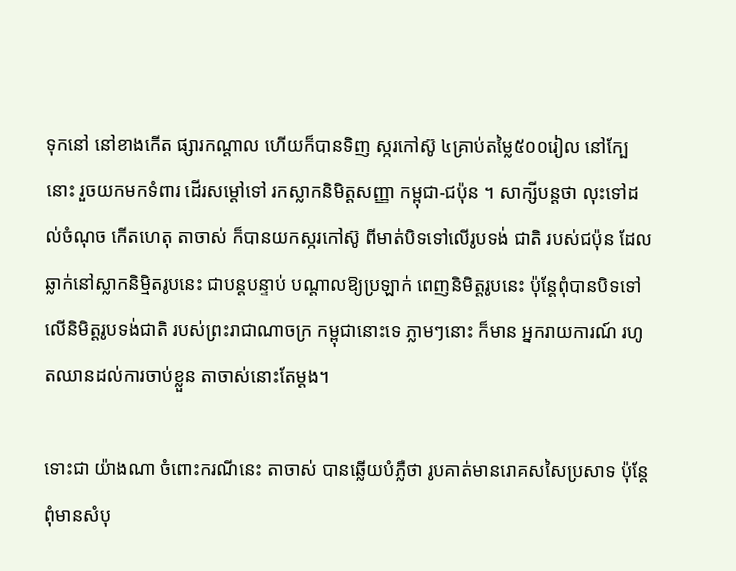ទុកនៅ នៅខាងកើត ផ្សារកណ្តាល ហើយក៏បានទិញ ស្ករកៅស៊ូ ៤គ្រាប់តម្លៃ៥០០រៀល នៅក្បែនោះ រួចយកមកទំពារ ដើរសម្តៅទៅ រកស្លាកនិមិត្តសញ្ញា កម្ពុជា-ជប៉ុន ។ សាក្សីបន្តថា លុះទៅដល់ចំណុច កើតហេតុ តាចាស់ ក៏បានយកស្ករកៅស៊ូ ពីមាត់បិទទៅលើរូបទង់ ជាតិ របស់ជប៉ុន ដែលឆ្លាក់នៅស្លាកនិម្មិតរូបនេះ ជាបន្តបន្ទាប់ បណ្តាលឱ្យប្រឡាក់ ពេញនិមិត្តរូបនេះ ប៉ុន្តែពុំបានបិទទៅលើនិមិត្តរូបទង់ជាតិ របស់ព្រះរាជាណាចក្រ កម្ពុជានោះទេ ភ្លាមៗនោះ ក៏មាន អ្នករាយការណ៍ រហូតឈានដល់ការចាប់ខ្លួន តាចាស់នោះតែម្តង។

ទោះជា យ៉ាងណា ចំពោះករណីនេះ តាចាស់ បានឆ្លើយបំភ្លឺថា រូបគាត់មានរោគសសៃប្រសាទ ប៉ុន្តែ ពុំមានសំបុ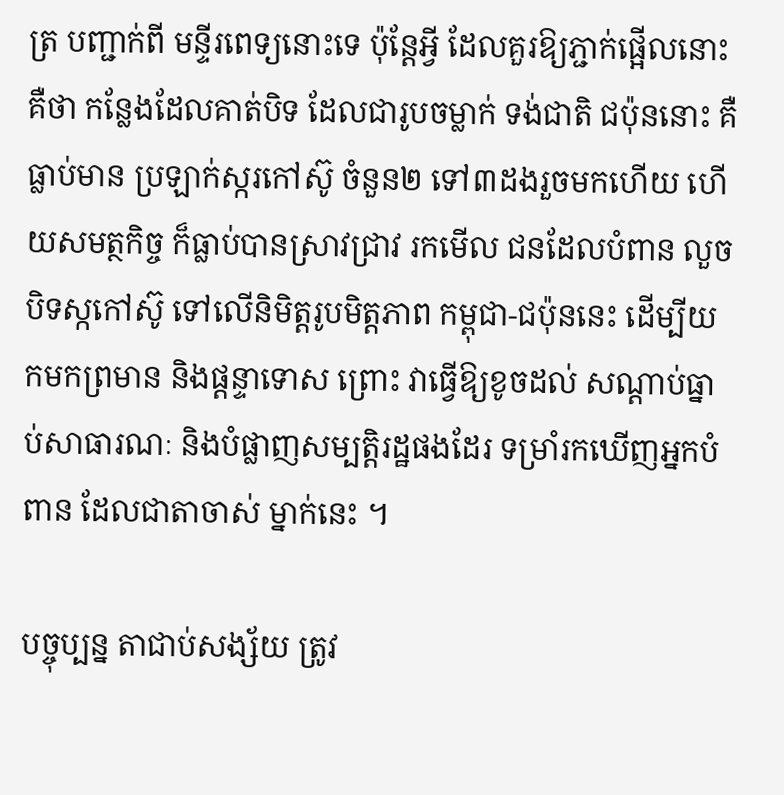ត្រ បញ្ជាក់ពី មន្ទីរពេទ្យនោះទេ ប៉ុន្តែអ្វី ដែលគួរឱ្យភ្ជាក់ផ្អើលនោះ គឺថា កន្លែងដែលគាត់បិទ ដែលជារូបចម្លាក់ ទង់ជាតិ ជប៉ុននោះ គឺធ្លាប់មាន ប្រឡាក់ស្ករកៅស៊ូ ចំនួន២ ទៅ៣ដងរួចមកហើយ ហើយសមត្ថកិច្ច ក៏ធ្លាប់បានស្រាវជ្រាវ រកមើល ជនដែលបំពាន លួចបិទស្កកៅស៊ូ ទៅលើនិមិត្តរូបមិត្តភាព កម្ពុជា-ជប៉ុននេះ ដើម្បីយកមកព្រមាន និងផ្តន្ទាទោស ព្រោះ វាធ្វើឱ្យខូចដល់ សណ្តាប់ធ្នាប់សាធារណៈ និងបំផ្លាញសម្បតិ្តរដ្ឋផងដែរ ទម្រាំរកឃើញអ្នកបំពាន ដែលជាតាចាស់ ម្នាក់នេះ ។

បច្ចុប្បន្ន តាជាប់សង្ស័យ ត្រូវ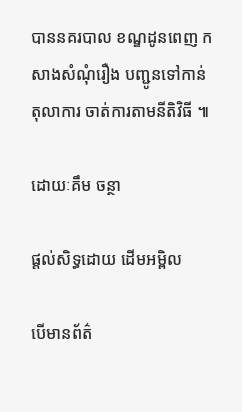បាននគរបាល ខណ្ឌដូនពេញ កសាងសំណុំរឿង បញ្ជូនទៅកាន់តុលាការ ចាត់ការតាមនីតិវិធី ៕

ដោយៈគឹម ចន្ថា

ផ្តល់សិទ្ធដោយ ដើមអម្ពិល

បើមានព័ត៌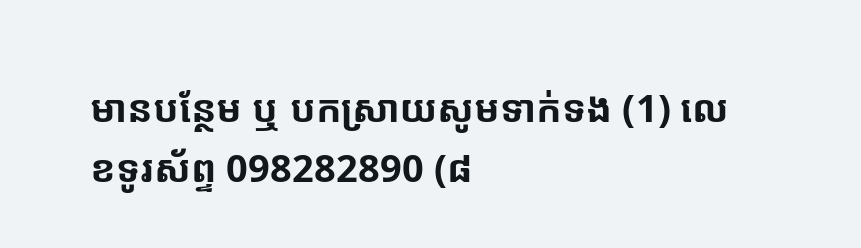មានបន្ថែម ឬ បកស្រាយសូមទាក់ទង (1) លេខទូរស័ព្ទ 098282890 (៨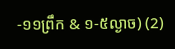-១១ព្រឹក & ១-៥ល្ងាច) (2)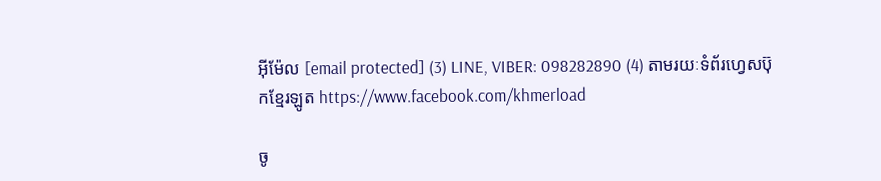អ៊ីម៉ែល [email protected] (3) LINE, VIBER: 098282890 (4) តាមរយៈទំព័រហ្វេសប៊ុកខ្មែរឡូត https://www.facebook.com/khmerload

ចូ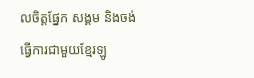លចិត្តផ្នែក សង្គម និងចង់ធ្វើការជាមួយខ្មែរឡូ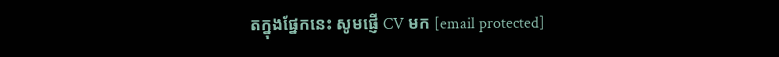តក្នុងផ្នែកនេះ សូមផ្ញើ CV មក [email protected]